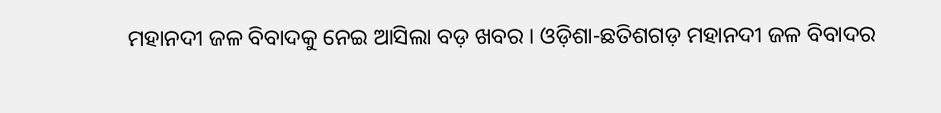ମହାନଦୀ ଜଳ ବିବାଦକୁ ନେଇ ଆସିଲା ବଡ଼ ଖବର । ଓଡ଼ିଶା-ଛତିଶଗଡ଼ ମହାନଦୀ ଜଳ ବିବାଦର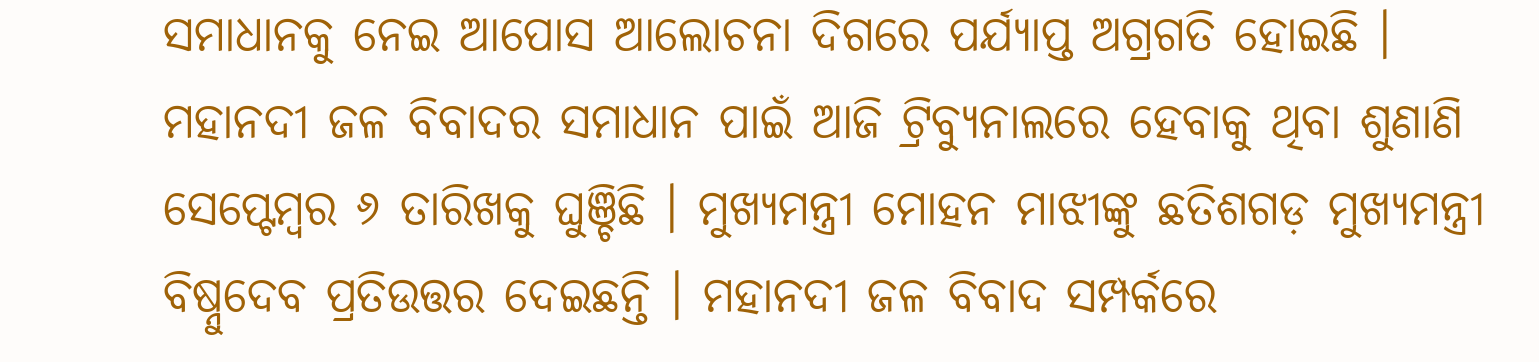ସମାଧାନକୁ ନେଇ ଆପୋସ ଆଲୋଚନା ଦିଗରେ ପର୍ଯ୍ୟାପ୍ତ ଅଗ୍ରଗତି ହୋଇଛି । ମହାନଦୀ ଜଳ ବିବାଦର ସମାଧାନ ପାଇଁ ଆଜି ଟ୍ରିବ୍ୟୁନାଲରେ ହେବାକୁ ଥିବା ଶୁଣାଣି ସେପ୍ଟେମ୍ବର ୬ ତାରିଖକୁ ଘୁଞ୍ଚିଛି । ମୁଖ୍ୟମନ୍ତ୍ରୀ ମୋହନ ମାଝୀଙ୍କୁ ଛତିଶଗଡ଼ ମୁଖ୍ୟମନ୍ତ୍ରୀ ବିଷ୍ନୁଦେବ ପ୍ରତିଉତ୍ତର ଦେଇଛନ୍ତି । ମହାନଦୀ ଜଳ ବିବାଦ ସମ୍ପର୍କରେ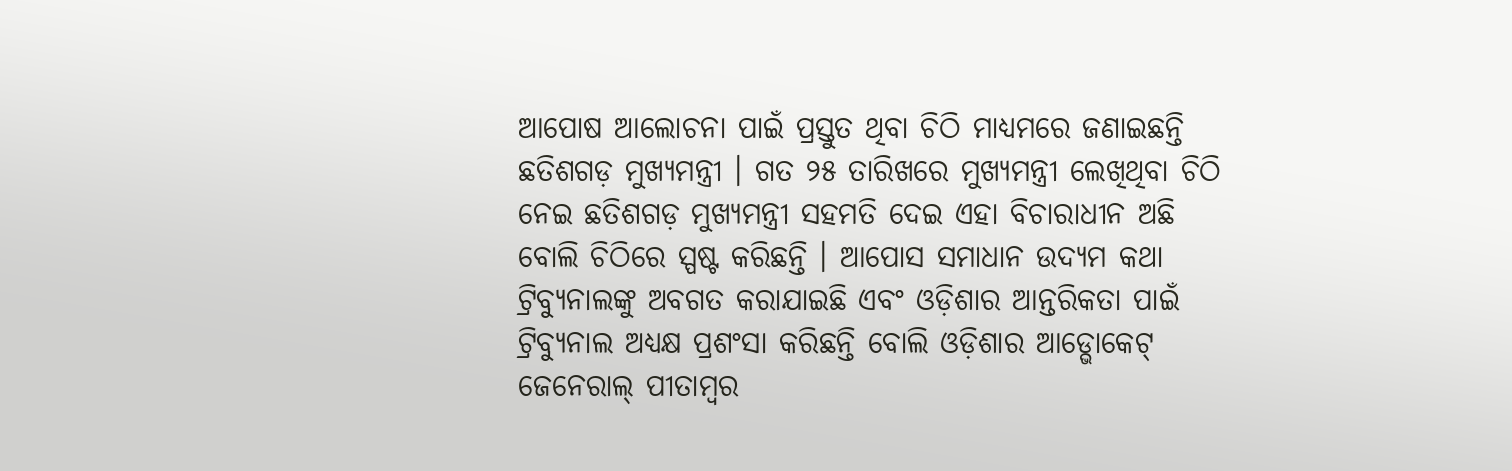ଆପୋଷ ଆଲୋଚନା ପାଇଁ ପ୍ରସ୍ତୁତ ଥିବା ଚିଠି ମାଧ୍ୟମରେ ଜଣାଇଛନ୍ତି ଛତିଶଗଡ଼ ମୁଖ୍ୟମନ୍ତ୍ରୀ । ଗତ ୨୫ ତାରିଖରେ ମୁଖ୍ୟମନ୍ତ୍ରୀ ଲେଖିଥିବା ଚିଠି ନେଇ ଛତିଶଗଡ଼ ମୁଖ୍ୟମନ୍ତ୍ରୀ ସହମତି ଦେଇ ଏହା ବିଚାରାଧୀନ ଅଛି ବୋଲି ଚିଠିରେ ସ୍ପଷ୍ଟ କରିଛନ୍ତି । ଆପୋସ ସମାଧାନ ଉଦ୍ୟମ କଥା ଟ୍ରିବ୍ୟୁନାଲଙ୍କୁ ଅବଗତ କରାଯାଇଛି ଏବଂ ଓଡ଼ିଶାର ଆନ୍ତରିକତା ପାଇଁ ଟ୍ରିବ୍ୟୁନାଲ ଅଧ୍ୟକ୍ଷ ପ୍ରଶଂସା କରିଛନ୍ତି ବୋଲି ଓଡ଼ିଶାର ଆଡ୍ଭୋକେଟ୍ ଜେନେରାଲ୍ ପୀତାମ୍ବର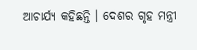ଆଚାର୍ଯ୍ୟ କହିଛନ୍ତି । ଦେଶର ଗୃହ ମନ୍ତ୍ରୀ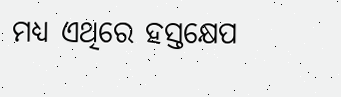ମଧ୍ୟ ଏଥିରେ ହସ୍ତକ୍ଷେପ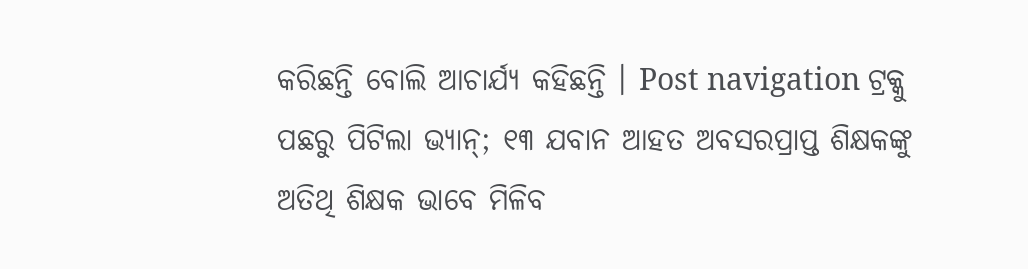କରିଛନ୍ତି ବୋଲି ଆଚାର୍ଯ୍ୟ କହିଛନ୍ତି । Post navigation ଟ୍ରକ୍କୁ ପଛରୁ ପିଟିଲା ଭ୍ୟାନ୍; ୧୩ ଯବାନ ଆହତ ଅବସରପ୍ରାପ୍ତ ଶିକ୍ଷକଙ୍କୁ ଅତିଥି ଶିକ୍ଷକ ଭାବେ ମିଳିବ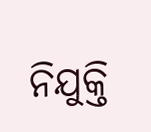ନିଯୁକ୍ତି